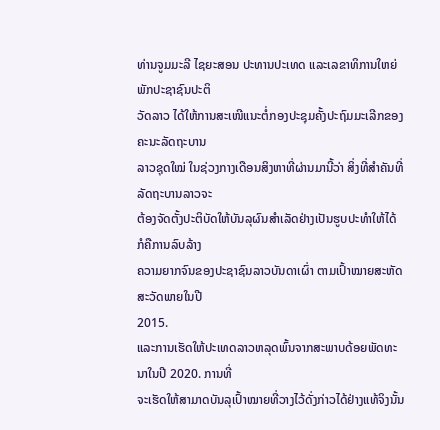ທ່ານຈູມມະລີ ໄຊຍະສອນ ປະທານປະເທດ ແລະເລຂາທິການໃຫຍ່ພັກປະຊາຊົນປະຕິ
ວັດລາວ ໄດ້ໃຫ້ການສະເໜີແນະຕໍ່ກອງປະຊຸມຄັ້ງປະຖົມມະເລີກຂອງຄະນະລັດຖະບານ
ລາວຊຸດໃໝ່ ໃນຊ່ວງກາງເດືອນສິງຫາທີ່ຜ່ານມານີ້ວ່າ ສິ່ງທີ່ສໍາຄັນທີ່ລັດຖະບານລາວຈະ
ຕ້ອງຈັດຕັ້ງປະຕິບັດໃຫ້ບັນລຸຜົນສໍາເລັດຢ່າງເປັນຮູບປະທໍາໃຫ້ໄດ້ ກໍຄືການລົບລ້າງ
ຄວາມຍາກຈົນຂອງປະຊາຊົນລາວບັນດາເຜົ່າ ຕາມເປົ້າໝາຍສະຫັດສະວັດພາຍໃນປີ
2015.
ແລະການເຮັດໃຫ້ປະເທດລາວຫລຸດພົ້ນຈາກສະພາບດ້ອຍພັດທະນາໃນປີ 2020. ການທີ່
ຈະເຮັດໃຫ້ສາມາດບັນລຸເປົ້າໝາຍທີ່ວາງໄວ້ດັ່ງກ່າວໄດ້ຢ່າງແທ້ຈິງນັ້ນ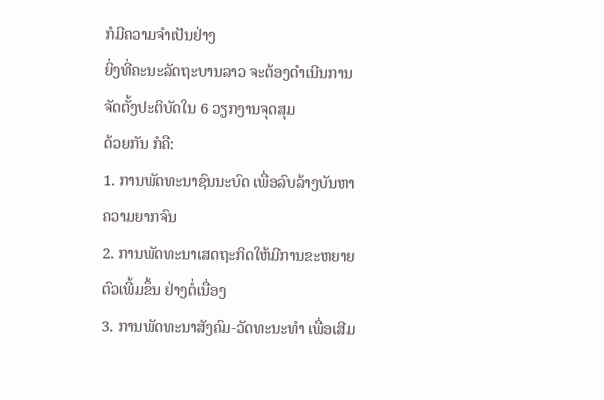ກໍມີຄວາມຈໍາເປັນຢ່າງ
ຍິ່ງທີ່ຄະນະລັດຖະບານລາວ ຈະຕ້ອງດໍາເນີນການຈັດຕັ້ງປະຕິບັດໃນ 6 ວຽກງານຈຸດສຸມ
ດ້ວຍກັນ ກໍຄື:
1. ການພັດທະນາຊົນນະບົດ ເພື່ອລົບລ້າງບັນຫາຄວາມຍາກຈົນ
2. ການພັດທະນາເສດຖະກິດໃຫ້ມີການຂະຫຍາຍຕົວເພີ້ມຂຶ້ນ ຢ່າງຕໍ່ເນື່ອງ
3. ການພັດທະນາສັງຄົມ-ວັດທະນະທໍາ ເພື່ອເສີມ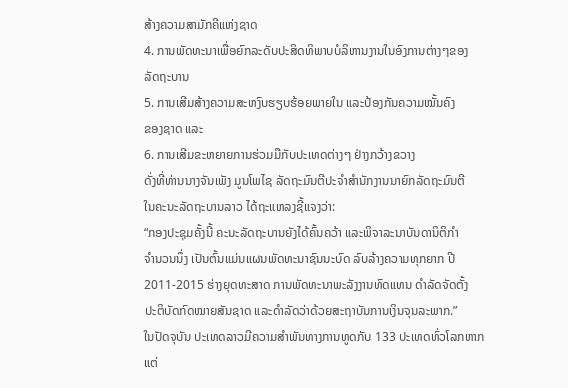ສ້າງຄວາມສາມັກຄີແຫ່ງຊາດ
4. ການພັດທະນາເພື່ອຍົກລະດັບປະສິດທິພາບບໍລິຫານງານໃນອົງການຕ່າງໆຂອງ
ລັດຖະບານ
5. ການເສີມສ້າງຄວາມສະຫງົບຮຽບຮ້ອຍພາຍໃນ ແລະປ້ອງກັນຄວາມໝັ້ນຄົງ
ຂອງຊາດ ແລະ
6. ການເສີມຂະຫຍາຍການຮ່ວມມືກັບປະເທດຕ່າງໆ ຢ່າງກວ້າງຂວາງ
ດັ່ງທີ່ທ່ານນາງຈັນເພັງ ມູນໂພໄຊ ລັດຖະມົນຕີປະຈໍາສໍານັກງານນາຍົກລັດຖະມົນຕີ
ໃນຄະນະລັດຖະບານລາວ ໄດ້ຖະແຫລງຊີ້ແຈງວ່າ:
“ກອງປະຊຸມຄັ້ງນີ້ ຄະນະລັດຖະບານຍັງໄດ້ຄົ້ນຄວ້າ ແລະພິຈາລະນາບັນດານິຕິກໍາ
ຈໍານວນນຶ່ງ ເປັນຕົ້ນແມ່ນແຜນພັດທະນາຊົນນະບົດ ລົບລ້າງຄວາມທຸກຍາກ ປີ
2011-2015 ຮ່າງຍຸດທະສາດ ການພັດທະນາພະລັງງານທົດແທນ ດໍາລັດຈັດຕັ້ງ
ປະຕິບັດກົດໝາຍສັນຊາດ ແລະດໍາລັດວ່າດ້ວຍສະຖາບັນການເງິນຈຸນລະພາກ.”
ໃນປັດຈຸບັນ ປະເທດລາວມີຄວາມສໍາພັນທາງການທູດກັບ 133 ປະເທດທົ່ວໂລກຫາກ
ແຕ່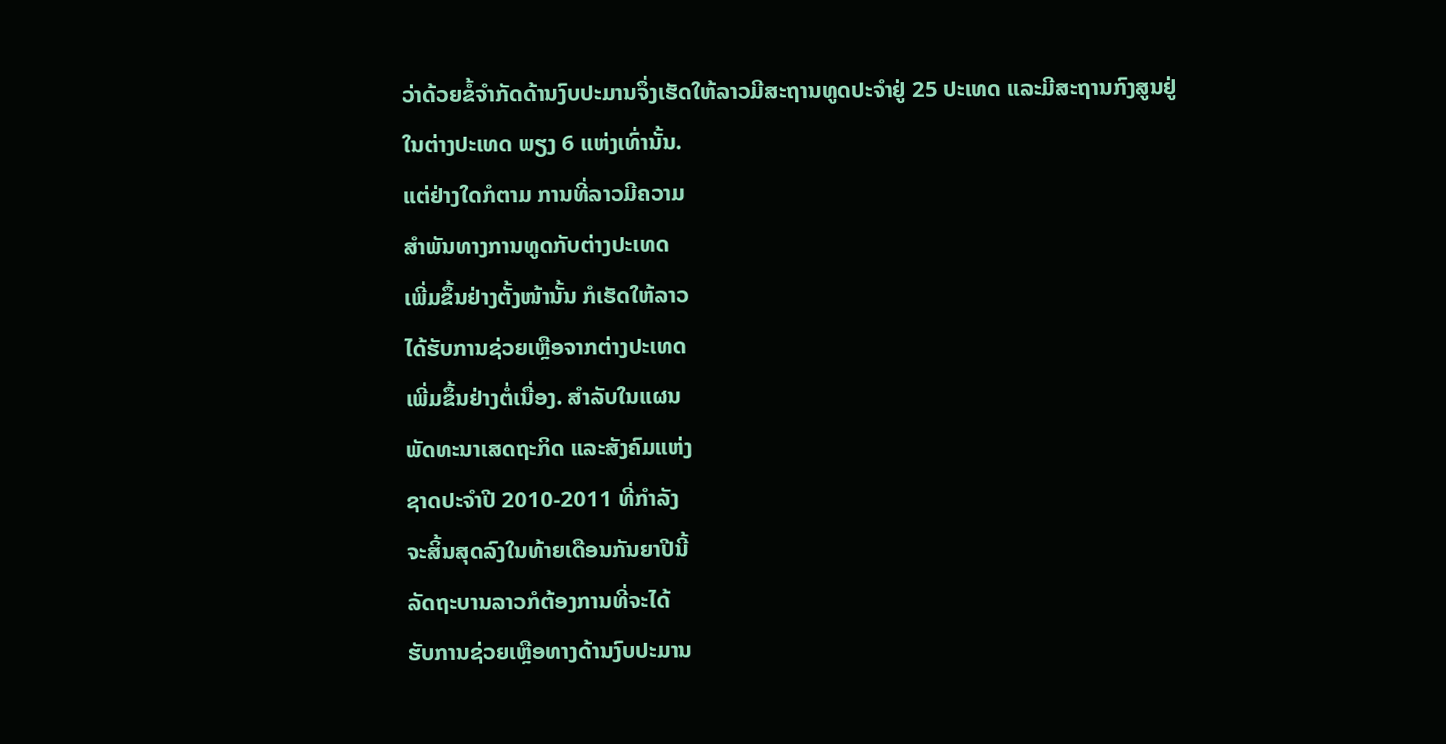ວ່າດ້ວຍຂໍ້ຈໍາກັດດ້ານງົບປະມານຈຶ່ງເຮັດໃຫ້ລາວມີສະຖານທູດປະຈໍາຢູ່ 25 ປະເທດ ແລະມີສະຖານກົງສູນຢູ່ໃນຕ່າງປະເທດ ພຽງ 6 ແຫ່ງເທົ່ານັ້ນ.
ແຕ່ຢ່າງໃດກໍຕາມ ການທີ່ລາວມີຄວາມ
ສໍາພັນທາງການທູດກັບຕ່າງປະເທດ
ເພີ່ມຂຶ້ນຢ່າງຕັ້ງໜ້ານັ້ນ ກໍເຮັດໃຫ້ລາວ
ໄດ້ຮັບການຊ່ວຍເຫຼືອຈາກຕ່າງປະເທດ
ເພີ່ມຂຶ້ນຢ່າງຕໍ່ເນື່ອງ. ສໍາລັບໃນແຜນ
ພັດທະນາເສດຖະກິດ ແລະສັງຄົມແຫ່ງ
ຊາດປະຈໍາປີ 2010-2011 ທີ່ກໍາລັງ
ຈະສິ້ນສຸດລົງໃນທ້າຍເດືອນກັນຍາປີນີ້
ລັດຖະບານລາວກໍຕ້ອງການທີ່ຈະໄດ້
ຮັບການຊ່ວຍເຫຼືອທາງດ້ານງົບປະມານ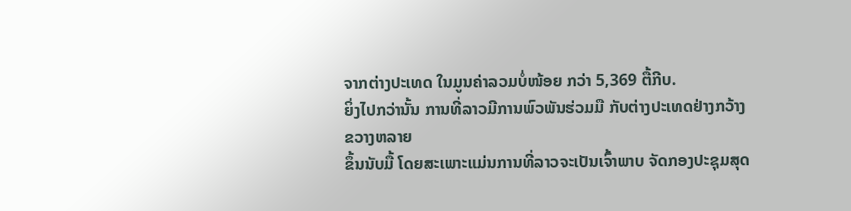ຈາກຕ່າງປະເທດ ໃນມູນຄ່າລວມບໍ່ໜ້ອຍ ກວ່າ 5,369 ຕື້ກີບ.
ຍິ່ງໄປກວ່ານັ້ນ ການທີ່ລາວມີການພົວພັນຮ່ວມມື ກັບຕ່າງປະເທດຢ່າງກວ້າງຂວາງຫລາຍ
ຂຶ້ນນັບມື້ ໂດຍສະເພາະແມ່ນການທີ່ລາວຈະເປັນເຈົ້າພາບ ຈັດກອງປະຊຸມສຸດ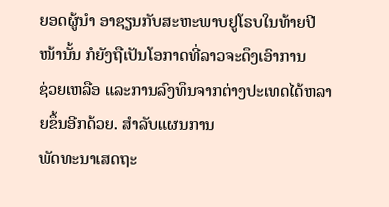ຍອດຜູ້ນໍາ ອາຊຽນກັບສະຫະພາບຢູໂຣບໃນທ້າຍປີໜ້ານັ້ນ ກໍຍັງຖືເປັນໂອກາດທີ່ລາວຈະດຶງເອົາການ
ຊ່ວຍເຫລືອ ແລະການລົງທຶນຈາກຕ່າງປະເທດໄດ້ຫລາຍຂຶ້ນອີກດ້ວຍ. ສໍາລັບແຜນການ
ພັດທະນາເສດຖະ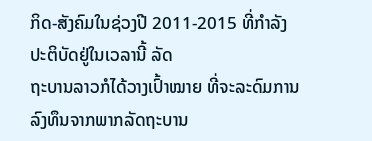ກິດ-ສັງຄົມໃນຊ່ວງປີ 2011-2015 ທີ່ກໍາລັງປະຕິບັດຢູ່ໃນເວລານີ້ ລັດ
ຖະບານລາວກໍໄດ້ວາງເປົ້າໝາຍ ທີ່ຈະລະດົມການລົງທຶນຈາກພາກລັດຖະບານ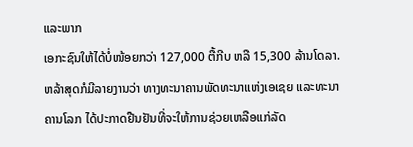ແລະພາກ
ເອກະຊົນໃຫ້ໄດ້ບໍ່ໜ້ອຍກວ່າ 127,000 ຕື້ກີບ ຫລື 15,300 ລ້ານໂດລາ.
ຫລ້າສຸດກໍມີລາຍງານວ່າ ທາງທະນາຄານພັດທະນາແຫ່ງເອເຊຍ ແລະທະນາຄານໂລກ ໄດ້ປະກາດຢືນຢັນທີ່ຈະໃຫ້ການຊ່ວຍເຫລືອແກ່ລັດ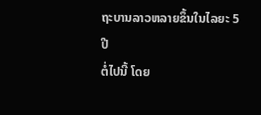ຖະບານລາວຫລາຍຂຶ້ນໃນໄລຍະ 5 ປີ
ຕໍ່ໄປນີ້ ໂດຍ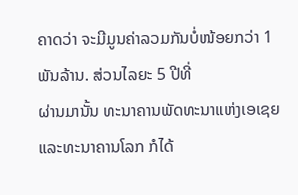ຄາດວ່າ ຈະມີມູນຄ່າລວມກັນບໍ່ໜ້ອຍກວ່າ 1 ພັນລ້ານ. ສ່ວນໄລຍະ 5 ປີທີ່
ຜ່ານມານັ້ນ ທະນາຄານພັດທະນາແຫ່ງເອເຊຍ ແລະທະນາຄານໂລກ ກໍໄດ້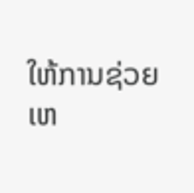ໃຫ້ການຊ່ວຍ
ເຫ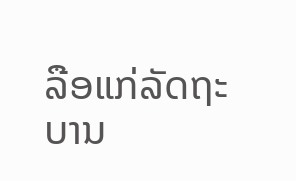ລືອແກ່ລັດຖະບານ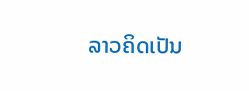ລາວຄິດເປັນ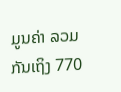ມູນຄ່າ ລວມກັນເຖິງ 770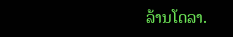ລ້ານໂດລາ.